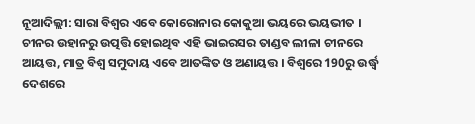ନୂଆଦିଲ୍ଲୀ: ସାରା ବିଶ୍ୱର ଏବେ କୋରୋନାର କୋକୁଆ ଭୟରେ ଭୟଭୀତ । ଚୀନର ଉହାନରୁ ଉତ୍ପତ୍ତି ହୋଇଥିବ ଏହି ଭାଇରସର ତାଣ୍ଡବ ଲୀଳା ଚୀନରେ ଆୟତ୍ତ, ମାତ୍ର ବିଶ୍ବ ସମୁଦାୟ ଏବେ ଆତଙ୍କିତ ଓ ଅଣାୟତ୍ତ । ବିଶ୍ବରେ 190ରୁ ଉର୍ଦ୍ଧ୍ବ ଦେଶରେ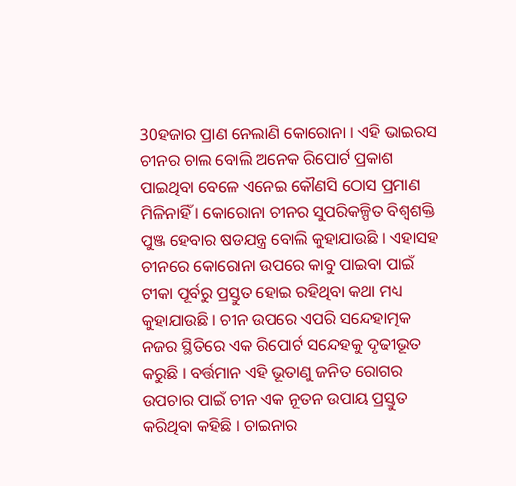30ହଜାର ପ୍ରାଣ ନେଲାଣି କୋରୋନା । ଏହି ଭାଇରସ ଚୀନର ଚାଲ ବୋଲି ଅନେକ ରିପୋର୍ଟ ପ୍ରକାଶ ପାଇଥିବା ବେଳେ ଏନେଇ କୌଣସି ଠୋସ ପ୍ରମାଣ ମିଳିନାହିଁ । କୋରୋନା ଚୀନର ସୁପରିକଳ୍ପିତ ବିଶ୍ୱଶକ୍ତି ପୁଞ୍ଜ ହେବାର ଷଡଯନ୍ତ୍ର ବୋଲି କୁହାଯାଉଛି । ଏହାସହ ଚୀନରେ କୋରୋନା ଉପରେ କାବୁ ପାଇବା ପାଇଁ ଟୀକା ପୂର୍ବରୁ ପ୍ରସ୍ତୁତ ହୋଇ ରହିଥିବା କଥା ମଧ୍ୟ କୁହାଯାଉଛି । ଚୀନ ଉପରେ ଏପରି ସନ୍ଦେହାତ୍ମକ ନଜର ସ୍ଥିତିରେ ଏକ ରିପୋର୍ଟ ସନ୍ଦେହକୁ ଦୃଢୀଭୂତ କରୁଛି । ବର୍ତ୍ତମାନ ଏହି ଭୂତାଣୁ ଜନିତ ରୋଗର ଉପଚାର ପାଇଁ ଚୀନ ଏକ ନୂତନ ଉପାୟ ପ୍ରସ୍ତୁତ କରିଥିବା କହିଛି । ଚାଇନାର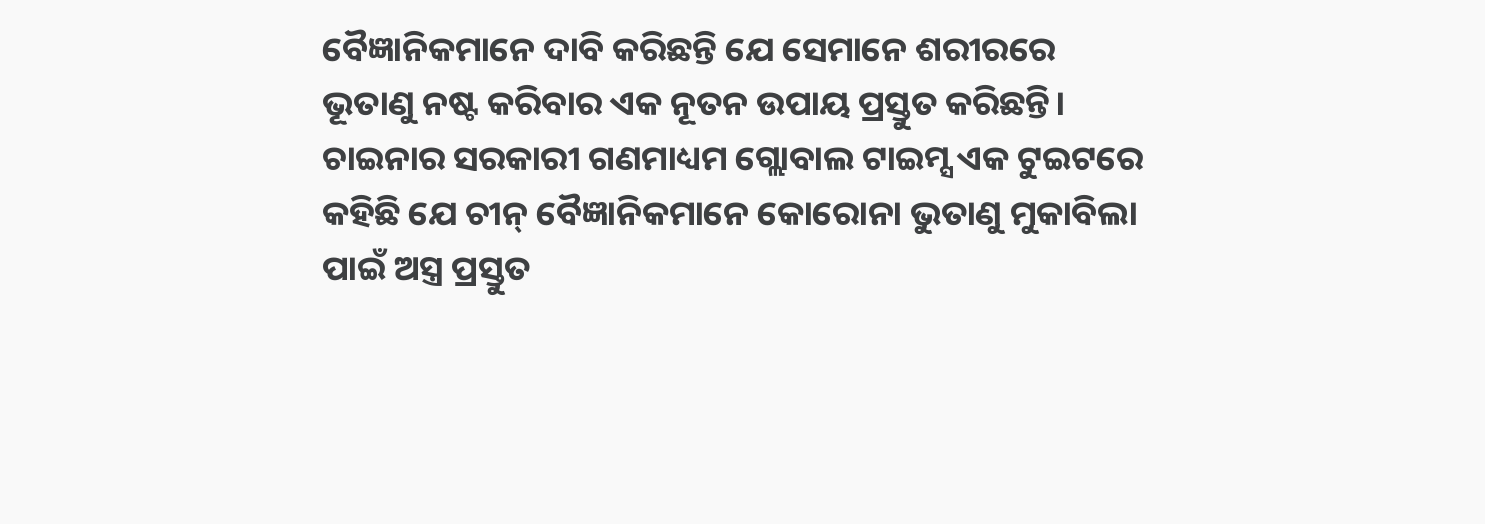ବୈଜ୍ଞାନିକମାନେ ଦାବି କରିଛନ୍ତି ଯେ ସେମାନେ ଶରୀରରେ ଭୂତାଣୁ ନଷ୍ଟ କରିବାର ଏକ ନୂତନ ଉପାୟ ପ୍ରସ୍ତୁତ କରିଛନ୍ତି।
ଚାଇନାର ସରକାରୀ ଗଣମାଧ୍ୟମ ଗ୍ଲୋବାଲ ଟାଇମ୍ସ ଏକ ଟୁଇଟରେ କହିଛି ଯେ ଚୀନ୍ ବୈଜ୍ଞାନିକମାନେ କୋରୋନା ଭୁତାଣୁ ମୁକାବିଲା ପାଇଁ ଅସ୍ତ୍ର ପ୍ରସ୍ତୁତ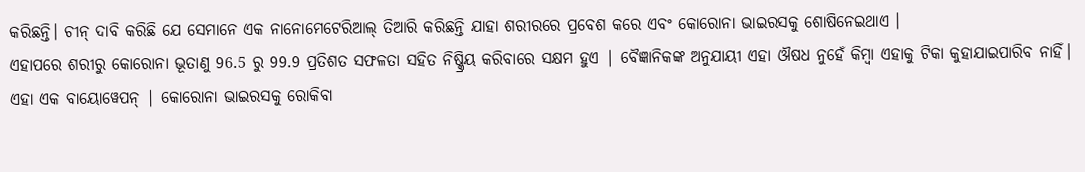କରିଛନ୍ତି। ଚୀନ୍ ଦାବି କରିଛି ଯେ ସେମାନେ ଏକ ନାନୋମେଟେରିଆଲ୍ ତିଆରି କରିଛନ୍ତି ଯାହା ଶରୀରରେ ପ୍ରବେଶ କରେ ଏବଂ କୋରୋନା ଭାଇରସକୁ ଶୋଷିନେଇଥାଏ ।
ଏହାପରେ ଶରୀରୁ କୋରୋନା ଭୂତାଣୁ 96.5 ରୁ 99.9 ପ୍ରତିଶତ ସଫଳତା ସହିତ ନିଷ୍କ୍ରିୟ କରିବାରେ ସକ୍ଷମ ହୁଏ | ବୈଜ୍ଞାନିକଙ୍କ ଅନୁଯାୟୀ ଏହା ଔଷଧ ନୁହେଁ କିମ୍ବା ଏହାକୁ ଟିକା କୁହାଯାଇପାରିବ ନାହିଁ। ଏହା ଏକ ବାୟୋୱେପନ୍ | କୋରୋନା ଭାଇରସକୁ ରୋକିବା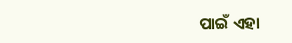ପାଇଁ ଏହା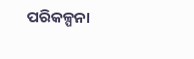ପରିକଳ୍ପନା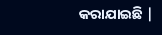କରାଯାଇଛି |